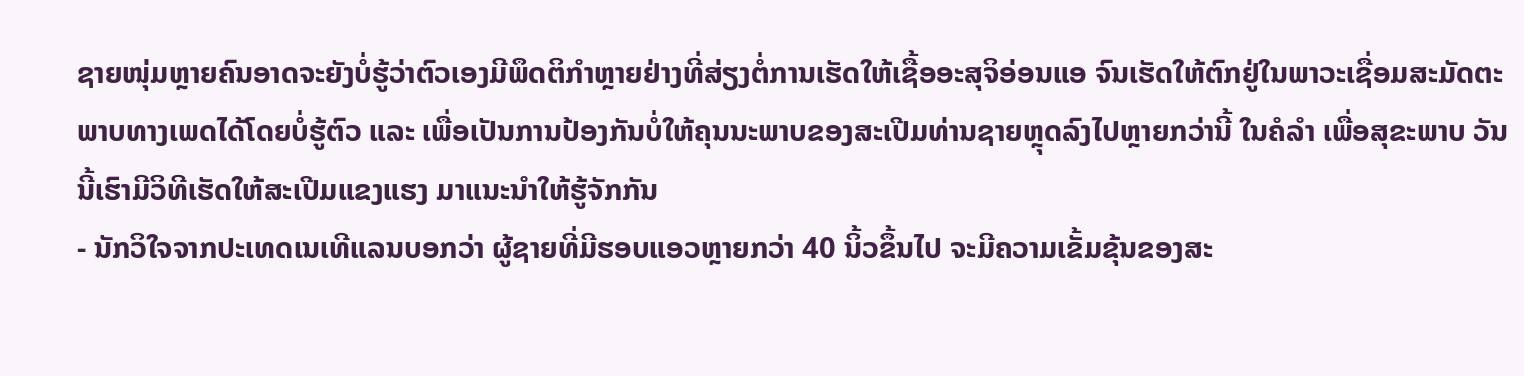ຊາຍໜຸ່ມຫຼາຍຄົນອາດຈະຍັງບໍ່ຮູ້ວ່າຕົວເອງມີພຶດຕິກຳຫຼາຍຢ່າງທີ່ສ່ຽງຕໍ່ການເຮັດໃຫ້ເຊື້ອອະສຸຈິອ່ອນແອ ຈົນເຮັດໃຫ້ຕົກຢູ່ໃນພາວະເຊື່ອມສະມັດຕະພາບທາງເພດໄດ້ໂດຍບໍ່ຮູ້ຕົວ ແລະ ເພື່ອເປັນການປ້ອງກັນບໍ່ໃຫ້ຄຸນນະພາບຂອງສະເປີມທ່ານຊາຍຫຼຸດລົງໄປຫຼາຍກວ່ານີ້ ໃນຄໍລຳ ເພື່ອສຸຂະພາບ ວັນນີ້ເຮົາມີວິທີເຮັດໃຫ້ສະເປີມແຂງແຮງ ມາແນະນຳໃຫ້ຮູ້ຈັກກັນ
- ນັກວິໃຈຈາກປະເທດເນເທີແລນບອກວ່າ ຜູ້ຊາຍທີ່ມີຮອບແອວຫຼາຍກວ່າ 40 ນິ້ວຂຶ້ນໄປ ຈະມີຄວາມເຂັ້ມຂຸ້ນຂອງສະ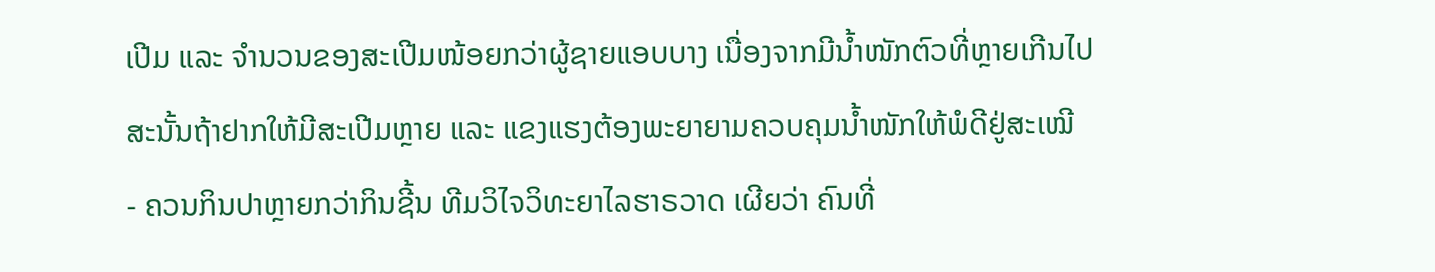ເປີມ ແລະ ຈຳນວນຂອງສະເປີມໜ້ອຍກວ່າຜູ້ຊາຍແອບບາງ ເນື່ອງຈາກມີນ້ຳໜັກຕົວທີ່ຫຼາຍເກີນໄປ ສະນັ້ນຖ້າຢາກໃຫ້ມີສະເປີມຫຼາຍ ແລະ ແຂງແຮງຕ້ອງພະຍາຍາມຄວບຄຸມນ້ຳໜັກໃຫ້ພໍດີຢູ່ສະເໝີ
- ຄວນກິນປາຫຼາຍກວ່າກິນຊີ້ນ ທີມວິໄຈວິທະຍາໄລຮາຣວາດ ເຜີຍວ່າ ຄົນທີ່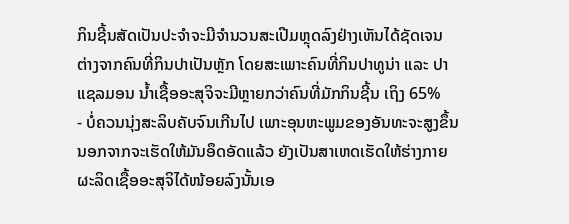ກິນຊີ້ນສັດເປັນປະຈຳຈະມີຈຳນວນສະເປີມຫຼຸດລົງຢ່າງເຫັນໄດ້ຊັດເຈນ ຕ່າງຈາກຄົນທີ່ກິນປາເປັນຫຼັກ ໂດຍສະເພາະຄົນທີ່ກິນປາທູນ່າ ແລະ ປາແຊລມອນ ນ້ຳເຊື້ອອະສຸຈິຈະມີຫຼາຍກວ່າຄົນທີ່ມັກກິນຊີ້ນ ເຖິງ 65%
- ບໍ່ຄວນນຸ່ງສະລິບຄັບຈົນເກີນໄປ ເພາະອຸນຫະພູມຂອງອັນທະຈະສູງຂຶ້ນ ນອກຈາກຈະເຮັດໃຫ້ມັນອຶດອັດແລ້ວ ຍັງເປັນສາເຫດເຮັດໃຫ້ຮ່າງກາຍຜະລິດເຊື້ອອະສຸຈິໄດ້ໜ້ອຍລົງນັ້ນເອ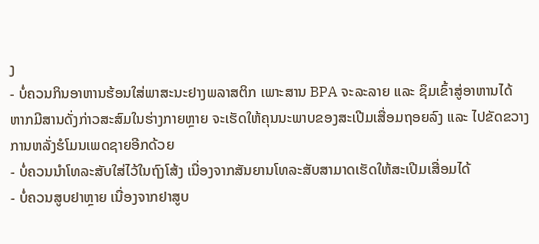ງ
- ບໍ່ຄວນກິນອາຫານຮ້ອນໃສ່ພາສະນະຢາງພລາສຕິກ ເພາະສານ BPA ຈະລະລາຍ ແລະ ຊຶມເຂົ້າສູ່ອາຫານໄດ້ ຫາກມີສານດັ່ງກ່າວສະສົມໃນຮ່າງກາຍຫຼາຍ ຈະເຮັດໃຫ້ຄຸນນະພາບຂອງສະເປີມເສື່ອມຖອຍລົງ ແລະ ໄປຂັດຂວາງການຫລັ່ງຮໍໂມນເພດຊາຍອີກດ້ວຍ
- ບໍ່ຄວນນຳໂທລະສັບໃສ່ໄວ້ໃນຖົງໂສ້ງ ເນື່ອງຈາກສັນຍານໂທລະສັບສາມາດເຮັດໃຫ້ສະເປີມເສື່ອມໄດ້
- ບໍ່ຄວນສູບຢາຫຼາຍ ເນື່ອງຈາກຢາສູບ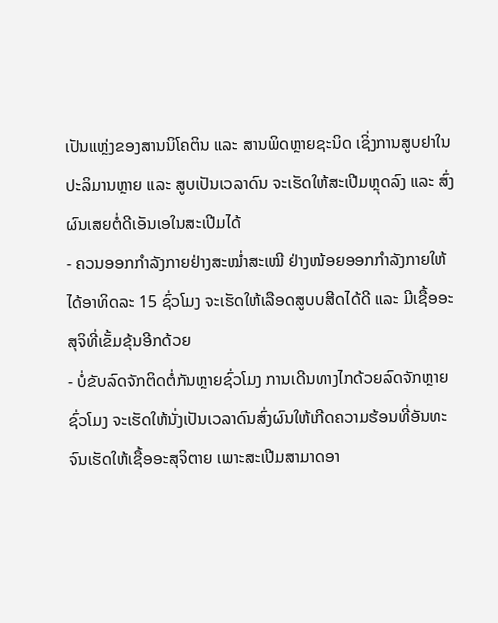ເປັນແຫຼ່ງຂອງສານນິໂຄຕິນ ແລະ ສານພິດຫຼາຍຊະນິດ ເຊິ່ງການສູບຢາໃນປະລິມານຫຼາຍ ແລະ ສູບເປັນເວລາດົນ ຈະເຮັດໃຫ້ສະເປີມຫຼຸດລົງ ແລະ ສົ່ງຜົນເສຍຕໍ່ດີເອັນເອໃນສະເປີມໄດ້
- ຄວນອອກກຳລັງກາຍຢ່າງສະໝ່ຳສະເໝີ ຢ່າງໜ້ອຍອອກກຳລັງກາຍໃຫ້ໄດ້ອາທິດລະ 15 ຊົ່ວໂມງ ຈະເຮັດໃຫ້ເລືອດສູບບສີດໄດ້ດີ ແລະ ມີເຊື້ອອະສຸຈິທີ່ເຂັ້ມຂຸ້ນອີກດ້ວຍ
- ບໍ່ຂັບລົດຈັກຕິດຕໍ່ກັນຫຼາຍຊົ່ວໂມງ ການເດີນທາງໄກດ້ວຍລົດຈັກຫຼາຍຊົ່ວໂມງ ຈະເຮັດໃຫ້ນັ່ງເປັນເວລາດົນສົ່ງຜົນໃຫ້ເກີດຄວາມຮ້ອນທີ່ອັນທະຈົນເຮັດໃຫ້ເຊື້ອອະສຸຈິຕາຍ ເພາະສະເປີມສາມາດອາ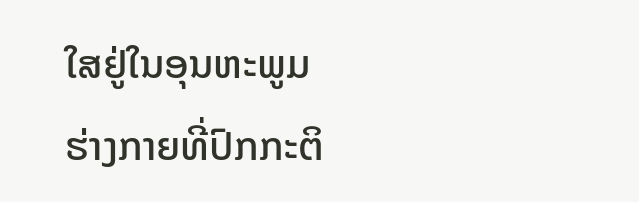ໃສຢູ່ໃນອຸນຫະພູມຮ່າງກາຍທີ່ປົກກະຕິ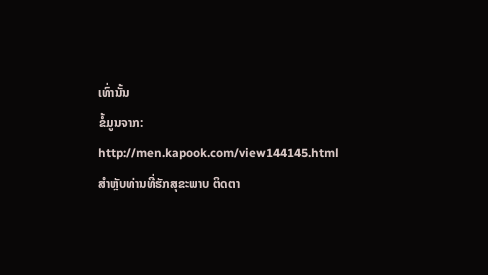ເທົ່ານັ້ນ
ຂໍ້ມູນຈາກ: http://men.kapook.com/view144145.html
ສຳຫຼັບທ່ານທີ່ຮັກສຸຂະພາບ ຕິດຕາ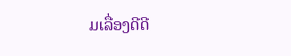ມເລື່ອງດີດີ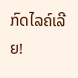ກົດໄລຄ໌ເລີຍ!